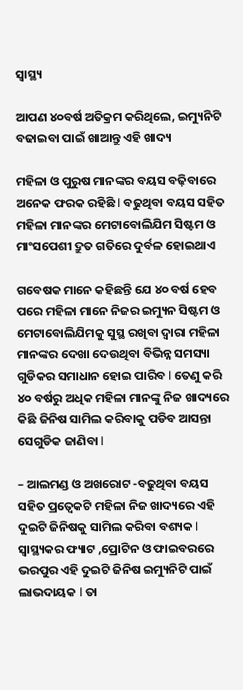ସ୍ୱାସ୍ଥ୍ୟ

ଆପଣ ୪୦ବର୍ଷ ଅତିକ୍ରମ କରିଥିଲେ, ଇମ୍ୟୁନିଟି ବଢାଇବା ପାଇଁ ଖାଆନ୍ତୁ ଏହି ଖାଦ୍ୟ

ମହିଳା ଓ ପୁରୁଷ ମାନଙ୍କର ବୟସ ବଢ଼ିବାରେ ଅନେକ ଫରକ ରହିଛି l ବଢୁଥିବା ବୟସ ସହିତ ମହିଳା ମାନଙ୍କର ମେଟାବୋଲିଯିମ ସିଷ୍ଟମ ଓ ମାଂସପେଶୀ ଦ୍ରୁତ ଗତିରେ ଦୁର୍ବଳ ହୋଇଥାଏ

ଗବେଷକ ମାନେ କହିଛନ୍ତି ଯେ ୪୦ ବର୍ଷ ହେବ ପରେ ମହିଳା ମାନେ ନିଜର ଇମ୍ୟୁନ ସିଷ୍ଟମ ଓ ମେଟାବୋଲିଯିମକୁ ସୁସ୍ଥ ରଖିବା ଦ୍ୱାରା ମହିଳା ମାନଙ୍କର ଦେଖା ଦେଉଥିବା ବିଭିନ୍ନ ସମସ୍ୟା ଗୁଡିକର ସମାଧାନ ହୋଇ ପାରିବ l ତେଣୁ କରି ୪୦ ବର୍ଷରୁ ଅଧିକ ମହିଳା ମାନଙ୍କୁ ନିଜ ଖାଦ୍ୟରେ କିଛି ଜିନିଷ ସାମିଲ କରିବାକୁ ପଡିବ ଆସନ୍ତା ସେଗୁଡିକ ଜାଣିବା l

– ଆଲମଣ୍ଡ ଓ ଅଖରୋଟ -ବଢୁଥିବା ବୟସ ସହିତ ପ୍ରତ୍ୱେକଟି ମହିଳା ନିଜ ଖାଦ୍ୟରେ ଏହି ଦୁଇଟି ଜିନିଷକୁ ସାମିଲ କରିବା ବଶ୍ୟକ l ସ୍ୱାସ୍ଥ୍ୟକର ଫ୍ୟାଟ ,ପ୍ରୋଟିନ ଓ ଫାଇବରରେ ଭରପୁର ଏହି ଦୁଇଟି ଜିନିଷ ଇମ୍ୟୁନିଟି ପାଇଁ ଲାଭଦାୟକ l ତା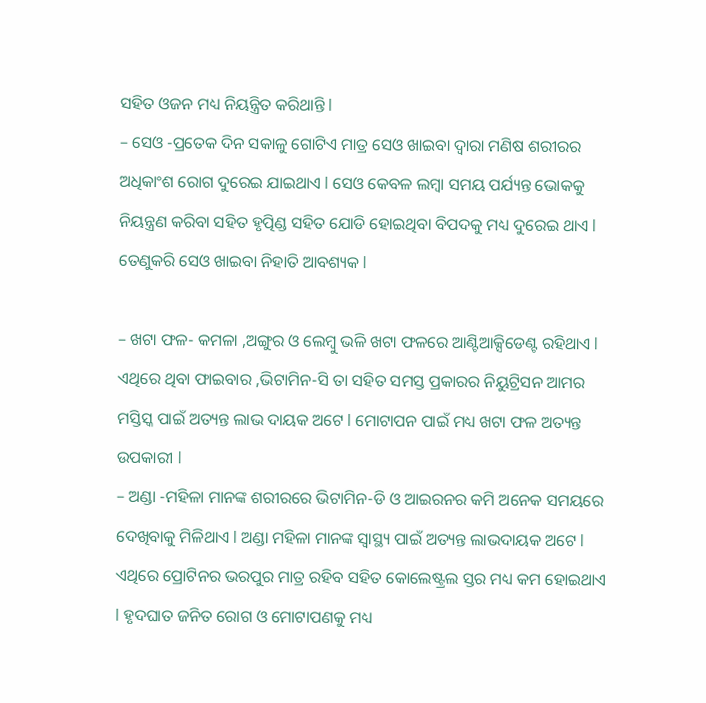ସହିତ ଓଜନ ମଧ୍ୟ ନିୟନ୍ତ୍ରିତ କରିଥାନ୍ତି l
– ସେଓ -ପ୍ରତେକ ଦିନ ସକାଳୁ ଗୋଟିଏ ମାତ୍ର ସେଓ ଖାଇବା ଦ୍ୱାରା ମଣିଷ ଶରୀରର ଅଧିକାଂଶ ରୋଗ ଦୁରେଇ ଯାଇଥାଏ l ସେଓ କେବଳ ଲମ୍ବା ସମୟ ପର୍ଯ୍ୟନ୍ତ ଭୋକକୁ ନିୟନ୍ତ୍ରଣ କରିବା ସହିତ ହୃତ୍ପିଣ୍ଡ ସହିତ ଯୋଡି ହୋଇଥିବା ବିପଦକୁ ମଧ୍ୟ ଦୁରେଇ ଥାଏ l ତେଣୁକରି ସେଓ ଖାଇବା ନିହାତି ଆବଶ୍ୟକ l

– ଖଟା ଫଳ- କମଳା ,ଅଙ୍ଗୁର ଓ ଲେମ୍ବୁ ଭଳି ଖଟା ଫଳରେ ଆଣ୍ଟିଆକ୍ସିଡେଣ୍ଟ ରହିଥାଏ l ଏଥିରେ ଥିବା ଫାଇବାର ,ଭିଟାମିନ-ସି ତା ସହିତ ସମସ୍ତ ପ୍ରକାରର ନିୟୁଟ୍ରିସନ ଆମର ମସ୍ତିସ୍କ ପାଇଁ ଅତ୍ୟନ୍ତ ଲାଭ ଦାୟକ ଅଟେ l ମୋଟାପନ ପାଇଁ ମଧ୍ୟ ଖଟା ଫଳ ଅତ୍ୟନ୍ତ ଉପକାରୀ l
– ଅଣ୍ଡା -ମହିଳା ମାନଙ୍କ ଶରୀରରେ ଭିଟାମିନ-ଡି ଓ ଆଇରନର କମି ଅନେକ ସମୟରେ ଦେଖିବାକୁ ମିଳିଥାଏ l ଅଣ୍ଡା ମହିଳା ମାନଙ୍କ ସ୍ୱାସ୍ଥ୍ୟ ପାଇଁ ଅତ୍ୟନ୍ତ ଲାଭଦାୟକ ଅଟେ l ଏଥିରେ ପ୍ରୋଟିନର ଭରପୁର ମାତ୍ର ରହିବ ସହିତ କୋଲେଷ୍ଟ୍ରଲ ସ୍ତର ମଧ୍ୟ କମ ହୋଇଥାଏ l ହୃଦଘାତ ଜନିତ ରୋଗ ଓ ମୋଟାପଣକୁ ମଧ୍ୟ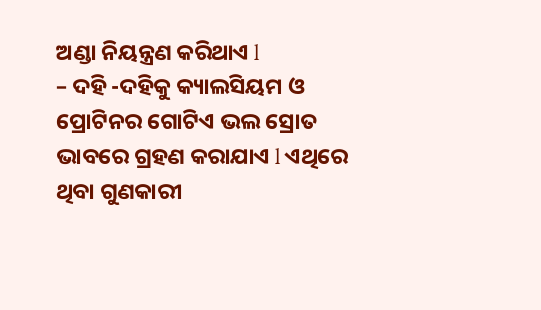ଅଣ୍ଡା ନିୟନ୍ତ୍ରଣ କରିଥାଏ l
– ଦହି -ଦହିକୁ କ୍ୟାଲସିୟମ ଓ ପ୍ରୋଟିନର ଗୋଟିଏ ଭଲ ସ୍ରୋତ ଭାବରେ ଗ୍ରହଣ କରାଯାଏ l ଏଥିରେ ଥିବା ଗୁଣକାରୀ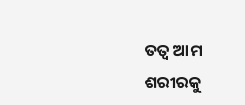ତତ୍ୱ ଆମ ଶରୀରକୁ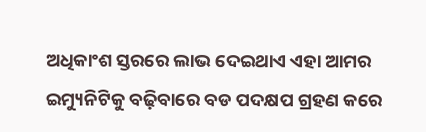ଅଧିକାଂଶ ସ୍ତରରେ ଲାଭ ଦେଇଥାଏ ଏହା ଆମର ଇମ୍ୟୁନିଟିକୁ ବଢ଼ିବାରେ ବଡ ପଦକ୍ଷପ ଗ୍ରହଣ କରେ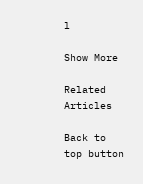l

Show More

Related Articles

Back to top button